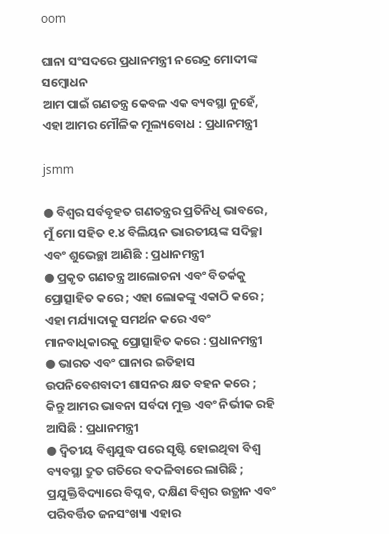oom

ଘାନା ସଂସଦରେ ପ୍ରଧାନମନ୍ତ୍ରୀ ନରେନ୍ଦ୍ର ମୋଦୀଙ୍କ ସମ୍ବୋଧନ
ଆମ ପାଇଁ ଗଣତନ୍ତ୍ର କେବଳ ଏକ ବ୍ୟବସ୍ଥା ନୁହେଁ, ଏହା ଆମର ମୌଳିକ ମୂଲ୍ୟବୋଧ : ପ୍ରଧାନମନ୍ତ୍ରୀ

jsmm

● ବିଶ୍ୱର ସର୍ବବୃହତ ଗଣତନ୍ତ୍ରର ପ୍ରତିନିଧି ଭାବରେ, ମୁଁ ମୋ ସହିତ ୧.୪ ବିଲିୟନ ଭାରତୀୟଙ୍କ ସଦିଚ୍ଛା ଏବଂ ଶୁଭେଚ୍ଛା ଆଣିଛି : ପ୍ରଧାନମନ୍ତ୍ରୀ
● ପ୍ରକୃତ ଗଣତନ୍ତ୍ର ଆଲୋଚନା ଏବଂ ବିତର୍କକୁ ପ୍ରୋତ୍ସାହିତ କରେ ; ଏହା ଲୋକଙ୍କୁ ଏକାଠି କରେ ; ଏହା ମର୍ଯ୍ୟାଦାକୁ ସମର୍ଥନ କରେ ଏବଂ ମାନବାଧିକାରକୁ ପ୍ରୋତ୍ସାହିତ କରେ : ପ୍ରଧାନମନ୍ତ୍ରୀ
● ଭାରତ ଏବଂ ଘାନାର ଇତିହାସ ଉପନିବେଶବାଦୀ ଶାସନର କ୍ଷତ ବହନ କରେ ; କିନ୍ତୁ ଆମର ଭାବନା ସର୍ବଦା ମୁକ୍ତ ଏବଂ ନିର୍ଭୀକ ରହି ଆସିଛି : ପ୍ରଧାନମନ୍ତ୍ରୀ
● ଦ୍ୱିତୀୟ ବିଶ୍ୱଯୁଦ୍ଧ ପରେ ସୃଷ୍ଟି ହୋଇଥିବା ବିଶ୍ୱ ବ୍ୟବସ୍ଥା ଦ୍ରୁତ ଗତିରେ ବଦଳିବାରେ ଲାଗିଛି ; ପ୍ରଯୁକ୍ତିବିଦ୍ୟାରେ ବିପ୍ଳବ, ଦକ୍ଷିଣ ବିଶ୍ଵର ଉତ୍ଥାନ ଏବଂ ପରିବର୍ତ୍ତିତ ଜନସଂଖ୍ୟା ଏହାର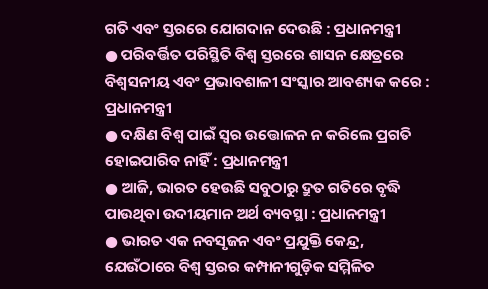ଗତି ଏବଂ ସ୍ତରରେ ଯୋଗଦାନ ଦେଉଛି : ପ୍ରଧାନମନ୍ତ୍ରୀ
● ପରିବର୍ତ୍ତିତ ପରିସ୍ଥିତି ବିଶ୍ୱ ସ୍ତରରେ ଶାସନ କ୍ଷେତ୍ରରେ ବିଶ୍ୱସନୀୟ ଏବଂ ପ୍ରଭାବଶାଳୀ ସଂସ୍କାର ଆବଶ୍ୟକ କରେ : ପ୍ରଧାନମନ୍ତ୍ରୀ
● ଦକ୍ଷିଣ ବିଶ୍ଵ ପାଇଁ ସ୍ୱର ଉତ୍ତୋଳନ ନ କରିଲେ ପ୍ରଗତି ହୋଇପାରିବ ନାହିଁ : ପ୍ରଧାନମନ୍ତ୍ରୀ
● ଆଜି, ଭାରତ ହେଉଛି ସବୁଠାରୁ ଦ୍ରୁତ ଗତିରେ ବୃଦ୍ଧି ପାଉଥିବା ଉଦୀୟମାନ ଅର୍ଥ ବ୍ୟବସ୍ଥା : ପ୍ରଧାନମନ୍ତ୍ରୀ
● ଭାରତ ଏକ ନବସୃଜନ ଏବଂ ପ୍ରଯୁକ୍ତି କେନ୍ଦ୍ର, ଯେଉଁଠାରେ ବିଶ୍ୱ ସ୍ତରର କମ୍ପାନୀଗୁଡ଼ିକ ସମ୍ମିଳିତ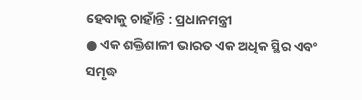ହେବାକୁ ଚାହାଁନ୍ତି : ପ୍ରଧାନମନ୍ତ୍ରୀ
● ଏକ ଶକ୍ତିଶାଳୀ ଭାରତ ଏକ ଅଧିକ ସ୍ଥିର ଏବଂ ସମୃଦ୍ଧ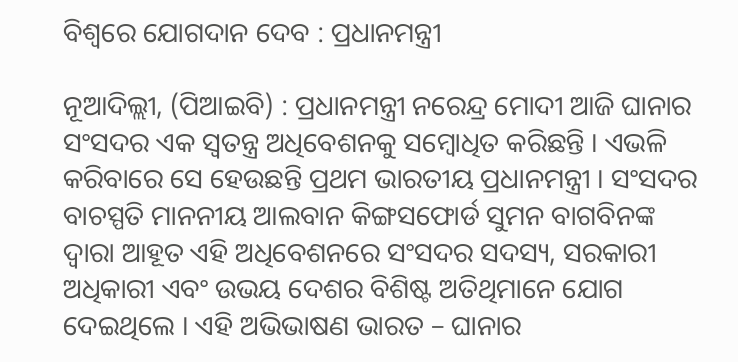ବିଶ୍ୱରେ ଯୋଗଦାନ ଦେବ : ପ୍ରଧାନମନ୍ତ୍ରୀ

ନୂଆଦିଲ୍ଲୀ, (ପିଆଇବି) : ପ୍ରଧାନମନ୍ତ୍ରୀ ନରେନ୍ଦ୍ର ମୋଦୀ ଆଜି ଘାନାର ସଂସଦର ଏକ ସ୍ୱତନ୍ତ୍ର ଅଧିବେଶନକୁ ସମ୍ବୋଧିତ କରିଛନ୍ତି । ଏଭଳି କରିବାରେ ସେ ହେଉଛନ୍ତି ପ୍ରଥମ ଭାରତୀୟ ପ୍ରଧାନମନ୍ତ୍ରୀ । ସଂସଦର ବାଚସ୍ପତି ମାନନୀୟ ଆଲବାନ କିଙ୍ଗସଫୋର୍ଡ ସୁମନ ବାଗବିନଙ୍କ ଦ୍ୱାରା ଆହୂତ ଏହି ଅଧିବେଶନରେ ସଂସଦର ସଦସ୍ୟ, ସରକାରୀ ଅଧିକାରୀ ଏବଂ ଉଭୟ ଦେଶର ବିଶିଷ୍ଟ ଅତିଥିମାନେ ଯୋଗ ଦେଇଥିଲେ । ଏହି ଅଭିଭାଷଣ ଭାରତ – ଘାନାର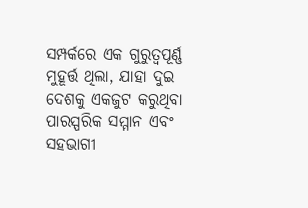ସମ୍ପର୍କରେ ଏକ ଗୁରୁତ୍ୱପୂର୍ଣ୍ଣ ମୁହୂର୍ତ୍ତ ଥିଲା, ଯାହା ଦୁଇ ଦେଶକୁ ଏକଜୁଟ କରୁଥିବା ପାରସ୍ପରିକ ସମ୍ମାନ ଏବଂ ସହଭାଗୀ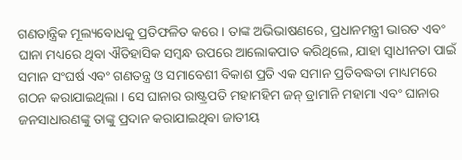ଗଣତାନ୍ତ୍ରିକ ମୂଲ୍ୟବୋଧକୁ ପ୍ରତିଫଳିତ କରେ । ତାଙ୍କ ଅଭିଭାଷଣରେ, ପ୍ରଧାନମନ୍ତ୍ରୀ ଭାରତ ଏବଂ ଘାନା ମଧ୍ୟରେ ଥିବା ଐତିହାସିକ ସମ୍ଵନ୍ଧ ଉପରେ ଆଲୋକପାତ କରିଥିଲେ, ଯାହା ସ୍ୱାଧୀନତା ପାଇଁ ସମାନ ସଂଘର୍ଷ ଏବଂ ଗଣତନ୍ତ୍ର ଓ ସମାବେଶୀ ବିକାଶ ପ୍ରତି ଏକ ସମାନ ପ୍ରତିବଦ୍ଧତା ମାଧ୍ୟମରେ ଗଠନ କରାଯାଇଥିଲା । ସେ ଘାନାର ରାଷ୍ଟ୍ରପତି ମହାମହିମ ଜନ୍ ଡ୍ରାମାନି ମହାମା ଏବଂ ଘାନାର ଜନସାଧାରଣଙ୍କୁ ତାଙ୍କୁ ପ୍ରଦାନ କରାଯାଇଥିବା ଜାତୀୟ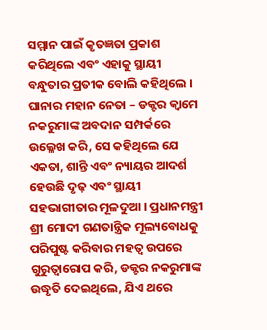ସମ୍ମାନ ପାଇଁ କୃତଜ୍ଞତା ପ୍ରକାଶ କରିଥିଲେ ଏବଂ ଏହାକୁ ସ୍ଥାୟୀ ବନ୍ଧୁତାର ପ୍ରତୀକ ବୋଲି କହିଥିଲେ । ଘାନାର ମହାନ ନେତା – ଡକ୍ଟର କ୍ୱାମେ ନକରୁମାଙ୍କ ଅବଦାନ ସମ୍ପର୍କରେ ଉଲ୍ଳେଖ କରି, ସେ କହିଥିଲେ ଯେ ଏକତା, ଶାନ୍ତି ଏବଂ ନ୍ୟାୟର ଆଦର୍ଶ ହେଉଛି ଦୃଢ଼ ଏବଂ ସ୍ଥାୟୀ ସହଭାଗୀତାର ମୂଳଦୁଆ । ପ୍ରଧାନମନ୍ତ୍ରୀ ଶ୍ରୀ ମୋଦୀ ଗଣତାନ୍ତ୍ରିକ ମୂଲ୍ୟବୋଧକୁ ପରିପୁଷ୍ଟ କରିବାର ମହତ୍ଵ ଉପରେ ଗୁରୁତ୍ୱାରୋପ କରି, ଡକ୍ଟର ନକରୁମାଙ୍କ ଉଦ୍ଧୃତି ଦେଇଥିଲେ, ଯିଏ ଥରେ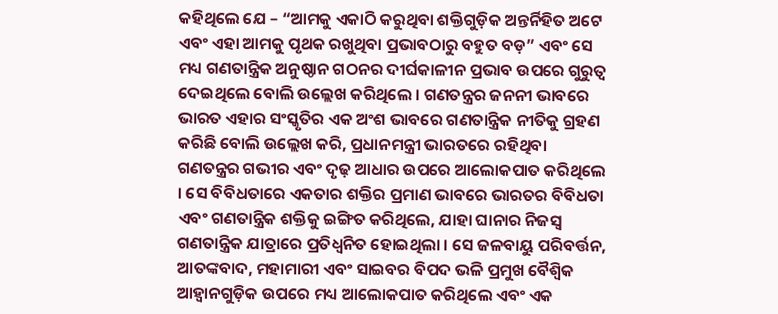କହିଥିଲେ ଯେ – “ଆମକୁ ଏକାଠି କରୁଥିବା ଶକ୍ତିଗୁଡ଼ିକ ଅନ୍ତର୍ନିହିତ ଅଟେ ଏବଂ ଏହା ଆମକୁ ପୃଥକ ରଖୁଥିବା ପ୍ରଭାବଠାରୁ ବହୁତ ବଡ଼” ଏବଂ ସେ ମଧ୍ୟ ଗଣତାନ୍ତ୍ରିକ ଅନୁଷ୍ଠାନ ଗଠନର ଦୀର୍ଘକାଳୀନ ପ୍ରଭାବ ଉପରେ ଗୁରୁତ୍ୱ ଦେଇଥିଲେ ବୋଲି ଉଲ୍ଲେଖ କରିଥିଲେ । ଗଣତନ୍ତ୍ରର ଜନନୀ ଭାବରେ ଭାରତ ଏହାର ସଂସ୍କୃତିର ଏକ ଅଂଶ ଭାବରେ ଗଣତାନ୍ତ୍ରିକ ନୀତିକୁ ଗ୍ରହଣ କରିଛି ବୋଲି ଉଲ୍ଲେଖ କରି, ପ୍ରଧାନମନ୍ତ୍ରୀ ଭାରତରେ ରହିଥିବା ଗଣତନ୍ତ୍ରର ଗଭୀର ଏବଂ ଦୃଢ଼ ଆଧାର ଉପରେ ଆଲୋକପାତ କରିଥିଲେ । ସେ ବିବିଧତାରେ ଏକତାର ଶକ୍ତିର ପ୍ରମାଣ ଭାବରେ ଭାରତର ବିବିଧତା ଏବଂ ଗଣତାନ୍ତ୍ରିକ ଶକ୍ତିକୁ ଇଙ୍ଗିତ କରିଥିଲେ, ଯାହା ଘାନାର ନିଜସ୍ୱ ଗଣତାନ୍ତ୍ରିକ ଯାତ୍ରାରେ ପ୍ରତିଧ୍ୱନିତ ହୋଇଥିଲା । ସେ ଜଳବାୟୁ ପରିବର୍ତ୍ତନ, ଆତଙ୍କବାଦ, ମହାମାରୀ ଏବଂ ସାଇବର ବିପଦ ଭଳି ପ୍ରମୁଖ ବୈଶ୍ବିକ ଆହ୍ଵାନଗୁଡ଼ିକ ଉପରେ ମଧ୍ୟ ଆଲୋକପାତ କରିଥିଲେ ଏବଂ ଏକ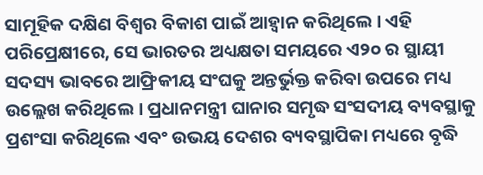ସାମୂହିକ ଦକ୍ଷିଣ ବିଶ୍ୱର ବିକାଶ ପାଇଁ ଆହ୍ୱାନ କରିଥିଲେ । ଏହି ପରିପ୍ରେକ୍ଷୀରେ, ସେ ଭାରତର ଅଧ୍ୟକ୍ଷତା ସମୟରେ ଏ୨୦ ର ସ୍ଥାୟୀ ସଦସ୍ୟ ଭାବରେ ଆଫ୍ରିକୀୟ ସଂଘକୁ ଅନ୍ତର୍ଭୁକ୍ତ କରିବା ଉପରେ ମଧ୍ୟ ଉଲ୍ଲେଖ କରିଥିଲେ । ପ୍ରଧାନମନ୍ତ୍ରୀ ଘାନାର ସମୃଦ୍ଧ ସଂସଦୀୟ ବ୍ୟବସ୍ଥାକୁ ପ୍ରଶଂସା କରିଥିଲେ ଏବଂ ଉଭୟ ଦେଶର ବ୍ୟବସ୍ଥାପିକା ମଧ୍ୟରେ ବୃଦ୍ଧି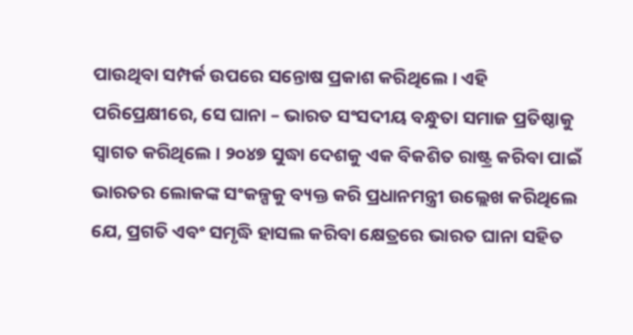ପାଉଥିବା ସମ୍ପର୍କ ଉପରେ ସନ୍ତୋଷ ପ୍ରକାଶ କରିଥିଲେ । ଏହି ପରିପ୍ରେକ୍ଷୀରେ, ସେ ଘାନା – ଭାରତ ସଂସଦୀୟ ବନ୍ଧୁତା ସମାଜ ପ୍ରତିଷ୍ଠାକୁ ସ୍ୱାଗତ କରିଥିଲେ । ୨୦୪୭ ସୁଦ୍ଧା ଦେଶକୁ ଏକ ବିକଶିତ ରାଷ୍ଟ୍ର କରିବା ପାଇଁ ଭାରତର ଲୋକଙ୍କ ସଂକଳ୍ପକୁ ବ୍ୟକ୍ତ କରି ପ୍ରଧାନମନ୍ତ୍ରୀ ଉଲ୍ଲେଖ କରିଥିଲେ ଯେ, ପ୍ରଗତି ଏବଂ ସମୃଦ୍ଧି ହାସଲ କରିବା କ୍ଷେତ୍ରରେ ଭାରତ ଘାନା ସହିତ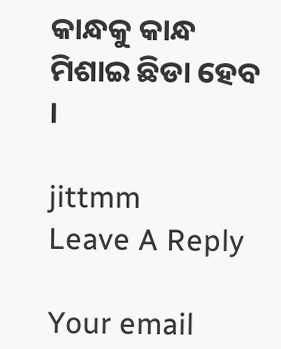କାନ୍ଧକୁ କାନ୍ଧ ମିଶାଇ ଛିଡା ହେବ ।

jittmm
Leave A Reply

Your email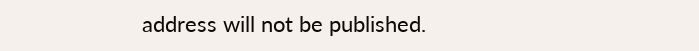address will not be published.